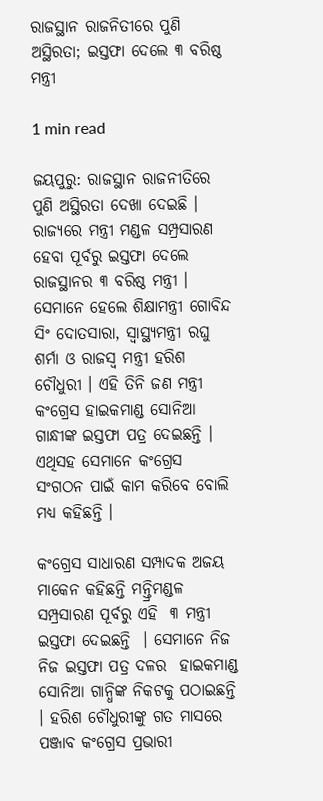ରାଜସ୍ଥାନ ରାଜନିତୀରେ ପୁଣି ଅସ୍ଥିରତା; ଇସ୍ତଫା ଦେଲେ ୩ ବରିଷ୍ଠ ମନ୍ତ୍ରୀ

1 min read

ଜୟପୁରୁ: ରାଜସ୍ଥାନ ରାଜନୀତିରେ ପୁଣି ଅସ୍ଥିରତା ଦେଖା ଦେଇଛି । ରାଜ୍ୟରେ ମନ୍ତ୍ରୀ ମଣ୍ଡଳ ସମ୍ପ୍ରସାରଣ ହେବା ପୂର୍ବରୁ ଇସ୍ତଫା ଦେଲେ ରାଜସ୍ଥାନର ୩ ବରିଷ୍ଠ ମନ୍ତ୍ରୀ । ସେମାନେ ହେଲେ ଶିକ୍ଷାମନ୍ତ୍ରୀ ଗୋବିନ୍ଦ ସିଂ ଦୋତସାରା, ସ୍ବାସ୍ଥ୍ୟମନ୍ତ୍ରୀ ରଘୁ ଶର୍ମା ଓ ରାଜସ୍ବ ମନ୍ତ୍ରୀ ହରିଶ ଚୌଧୁରୀ । ଏହି ତିନି ଜଣ ମନ୍ତ୍ରୀ କଂଗ୍ରେସ ହାଇକମାଣ୍ଡ ସୋନିଆ ଗାନ୍ଧୀଙ୍କ ଇସ୍ତଫା ପତ୍ର ଦେଇଛନ୍ତି । ଏଥିସହ ସେମାନେ କଂଗ୍ରେସ ସଂଗଠନ ପାଇଁ କାମ କରିବେ ବୋଲି ମଧ୍ୟ କହିଛନ୍ତି ।

କଂଗ୍ରେସ ସାଧାରଣ ସମ୍ପାଦକ ଅଜୟ ମାକେନ କହିଛନ୍ତି ମନ୍ତ୍ରିମଣ୍ଡଳ ସମ୍ପ୍ରସାରଣ ପୂର୍ବରୁ ଏହି  ୩ ମନ୍ତ୍ରୀ ଇସ୍ତଫା ଦେଇଛନ୍ତି  । ସେମାନେ ନିଜ ନିଜ ଇସ୍ତଫା ପତ୍ର ଦଳର  ହାଇକମାଣ୍ଡ ସୋନିଆ ଗାନ୍ଧିଙ୍କ ନିକଟକୁ ପଠାଇଛନ୍ତି । ହରିଶ ଚୌଧୁରୀଙ୍କୁ ଗତ ମାସରେ ପଞ୍ଜାବ କଂଗ୍ରେସ ପ୍ରଭାରୀ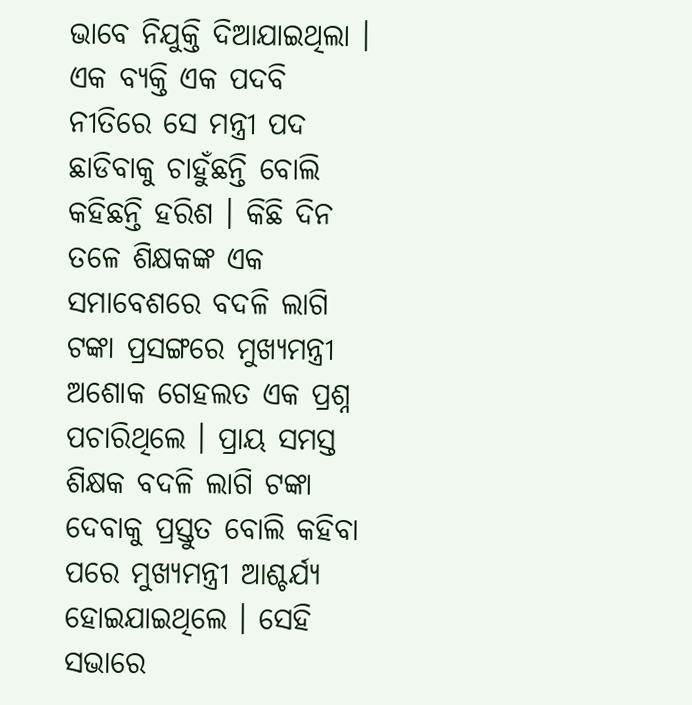ଭାବେ ନିଯୁକ୍ତି ଦିଆଯାଇଥିଲା । ଏକ ବ୍ୟକ୍ତି ଏକ ପଦବି ନୀତିରେ ସେ ମନ୍ତ୍ରୀ ପଦ ଛାଡିବାକୁ ଚାହୁଁଛନ୍ତି ବୋଲି କହିଛନ୍ତି ହରିଶ । କିଛି ଦିନ ତଳେ ଶିକ୍ଷକଙ୍କ ଏକ ସମାବେଶରେ ବଦଳି ଲାଗି ଟଙ୍କା ପ୍ରସଙ୍ଗରେ ମୁଖ୍ୟମନ୍ତ୍ରୀ ଅଶୋକ ଗେହଲତ ଏକ ପ୍ରଶ୍ନ ପଚାରିଥିଲେ । ପ୍ରାୟ ସମସ୍ତ ଶିକ୍ଷକ ବଦଳି ଲାଗି ଟଙ୍କା ଦେବାକୁ ପ୍ରସ୍ତୁତ ବୋଲି କହିବା ପରେ ମୁଖ୍ୟମନ୍ତ୍ରୀ ଆଶ୍ଚର୍ଯ୍ୟ ହୋଇଯାଇଥିଲେ । ସେହି ସଭାରେ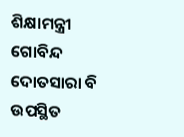ଶିକ୍ଷାମନ୍ତ୍ରୀ ଗୋବିନ୍ଦ ଦୋତସାରା ବି ଉପସ୍ଥିତ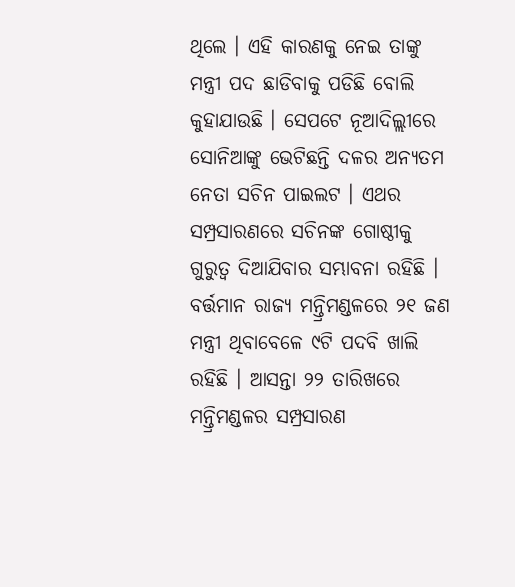ଥିଲେ । ଏହି କାରଣକୁ ନେଇ ତାଙ୍କୁ ମନ୍ତ୍ରୀ ପଦ ଛାଡିବାକୁ ପଡିଛି ବୋଲି କୁହାଯାଉଛି । ସେପଟେ ନୂଆଦିଲ୍ଲୀରେ ସୋନିଆଙ୍କୁ ଭେଟିଛନ୍ତି ଦଳର ଅନ୍ୟତମ ନେତା ସଚିନ ପାଇଲଟ । ଏଥର ସମ୍ପ୍ରସାରଣରେ ସଚିନଙ୍କ ଗୋଷ୍ଠୀକୁ ଗୁରୁତ୍ବ ଦିଆଯିବାର ସମ୍ଭାବନା ରହିଛି । ବର୍ତ୍ତମାନ ରାଜ୍ୟ ମନ୍ତ୍ରିମଣ୍ଡଳରେ ୨୧ ଜଣ ମନ୍ତ୍ରୀ ଥିବାବେଳେ ୯ଟି ପଦବି ଖାଲି ରହିଛି । ଆସନ୍ତା ୨୨ ତାରିଖରେ ମନ୍ତ୍ରିମଣ୍ଡଳର ସମ୍ପ୍ରସାରଣ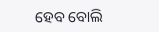ହେବ ବୋଲି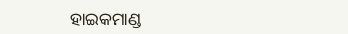ହାଇକମାଣ୍ଡ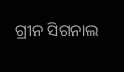ଗ୍ରୀନ ସିଗନାଲ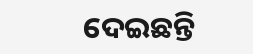ଦେଇଛନ୍ତି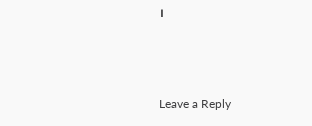।



Leave a Reply